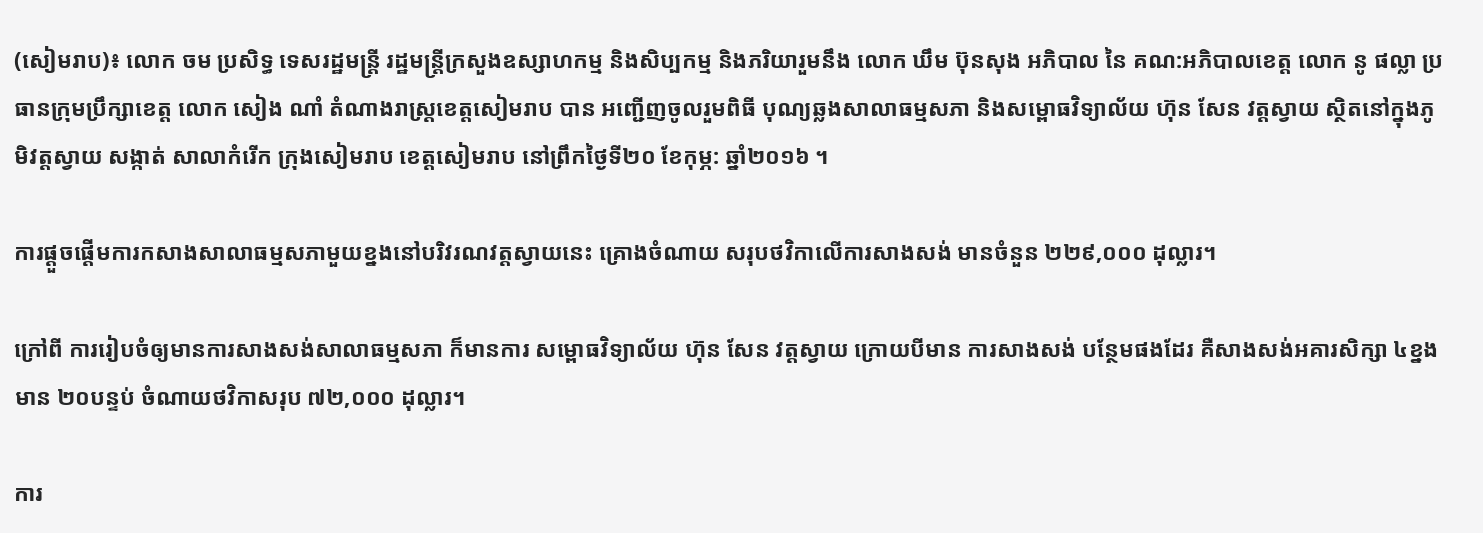(សៀមរាប)៖ លោក ចម ប្រសិទ្ធ ទេសរដ្ឋមន្ត្រី រដ្ឋមន្ត្រីក្រសួងឧស្សាហកម្ម និងសិប្បកម្ម និងភរិយារួមនឹង លោក ឃឹម ប៊ុនសុង អភិបាល នៃ គណ:អភិបាលខេត្ត លោក នូ ផល្លា ប្រធានក្រុមប្រឹក្សាខេត្ត លោក សៀង ណាំ តំណាងរាស្រ្តខេត្តសៀមរាប បាន អញ្ជើញចូលរួមពិធី បុណ្យឆ្លងសាលាធម្មសភា និងសម្ពោធវិទ្យាល័យ ហ៊ុន សែន វត្តស្វាយ ស្ថិតនៅក្នុងភូមិវត្តស្វាយ សង្កាត់ សាលាកំរើក ក្រុងសៀមរាប ខេត្តសៀមរាប នៅព្រឹកថ្ងៃទី២០ ខែកុម្ភ: ឆ្នាំ២០១៦ ។

ការផ្តួចផ្តើមការកសាងសាលាធម្មសភាមួយខ្នងនៅបរិវរណវត្តស្វាយនេះ គ្រោងចំណាយ សរុបថវិកាលើការសាងសង់ មានចំនួន ២២៩,០០០ ដុល្លារ។

ក្រៅពី ការរៀបចំឲ្យមានការសាងសង់សាលាធម្មសភា ក៏មានការ សម្ពោធវិទ្យាល័យ ហ៊ុន សែន វត្តស្វាយ ក្រោយបីមាន ការសាងសង់ បន្ថែមផងដែរ គឺសាងសង់អគារសិក្សា ៤ខ្នងមាន ២០បន្ទប់ ចំណាយថវិកាសរុប ៧២,០០០ ដុល្លារ។

ការ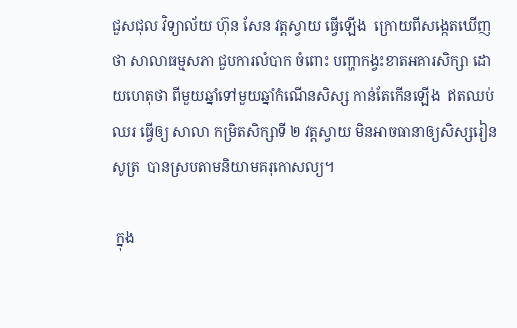ជួសជុល វិទ្យាល័យ ហ៊ុន សែន វត្តស្វាយ ធ្វើឡើង  ក្រោយពីសង្កេតឃើញថា សាលាធម្មសភា ជួបការលំបាក ចំពោះ បញ្ហាកង្វះខាតអគារសិក្សា ដោយហេតុថា ពីមួយឆ្នាំទៅមួយឆ្នាំកំណើនសិស្ស កាន់តែកើនឡើង  ឥតឈប់ឈរ ធ្វើឲ្យ សាលា កម្រិតសិក្សាទី ២ វត្តស្វាយ មិនអាចធានាឲ្យសិស្សរៀនសូត្រ  បានស្របតាមនិយាមគរុកោសល្យ។

 ក្នុង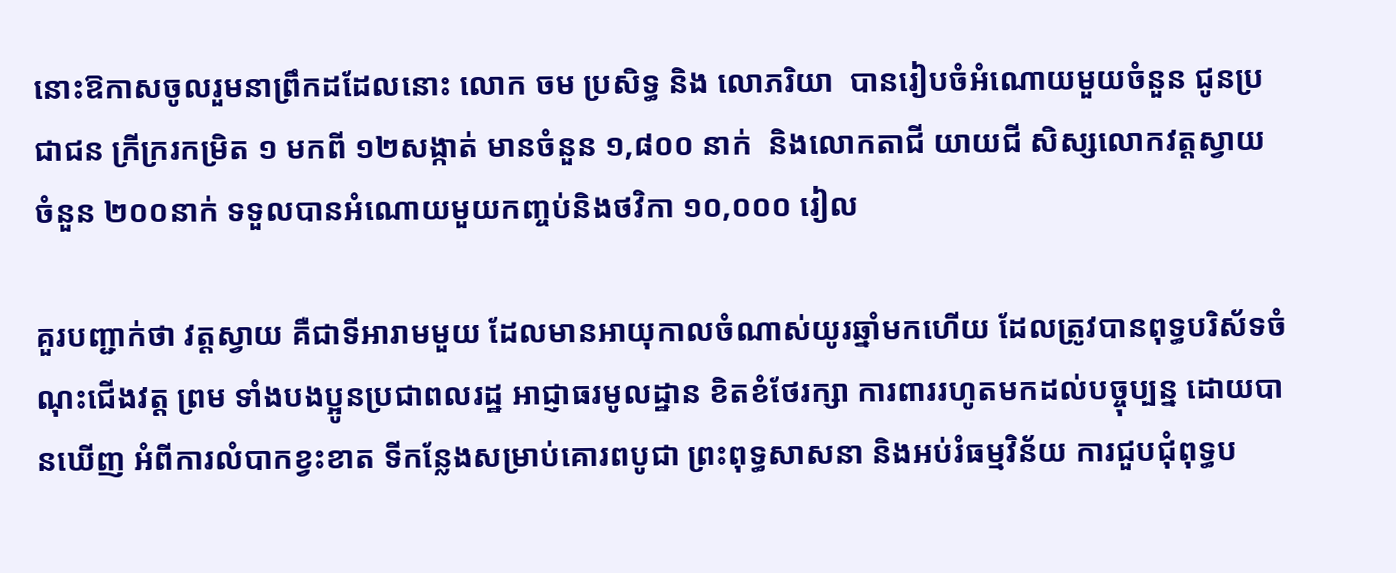នោះឱកាសចូលរួមនាព្រឹកដដែលនោះ លោក ចម ប្រសិទ្ធ និង លោភរិយា  បានរៀបចំអំណោយមួយចំនួន ជូនប្រជាជន ក្រីក្ររកម្រិត ១ មកពី ១២សង្កាត់ មានចំនួន ១,៨០០ នាក់  និងលោកតាជី យាយជី សិស្សលោកវត្តស្វាយ ចំនួន ២០០នាក់ ទទួលបានអំណោយមួយកញ្ចប់និងថវិកា ១០,០០០ រៀល

គួរបញ្ជាក់ថា វត្តស្វាយ គឺជាទីអារាមមួយ ដែលមានអាយុកាលចំណាស់យូរឆ្នាំមកហើយ ដែលត្រូវបានពុទ្ធបរិស័ទចំណុះជើងវត្ត ព្រម ទាំងបងប្អូនប្រជាពលរដ្ឋ អាជ្ញាធរមូលដ្ឋាន ខិតខំថែរក្សា ការពាររហូតមកដល់បច្ចុប្បន្ន ដោយបានឃើញ អំពីការលំបាកខ្វះខាត ទីកន្លែងសម្រាប់គោរពបូជា ព្រះពុទ្ធសាសនា និងអប់រំធម្មវិន័យ ការជួបជុំពុទ្ធប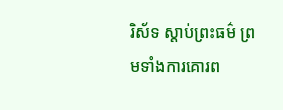រិស័ទ ស្តាប់ព្រះធម៌ ព្រមទាំងការគោរព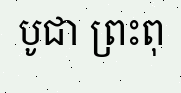បូជា ព្រះពុ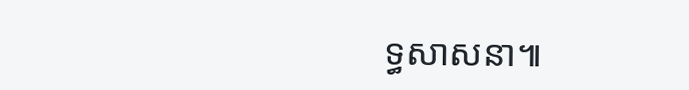ទ្ធសាសនា៕